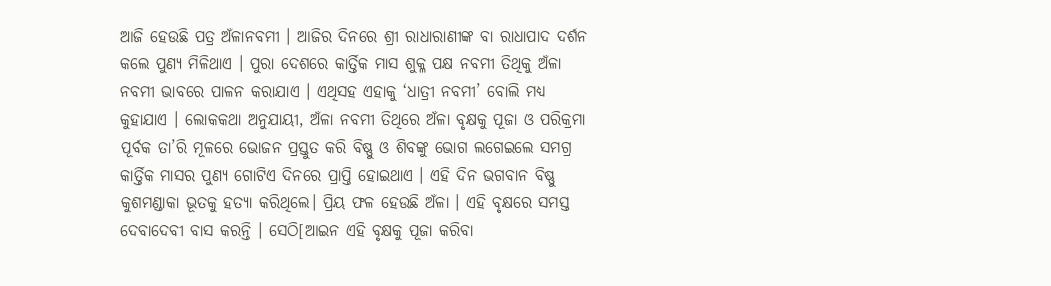ଆଜି ହେଉଛି ପତ୍ର ଅଁଳାନବମୀ । ଆଜିର ଦିନରେ ଶ୍ରୀ ରାଧାରାଣୀଙ୍କ ବା ରାଧାପାଦ ଦର୍ଶନ କଲେ ପୁଣ୍ୟ ମିଳିଥାଏ । ପୁରା ଦେଶରେ କାର୍ତ୍ତିକ ମାସ ଶୁକ୍ଳ ପକ୍ଷ ନବମୀ ତିଥିକୁ ଅଁଳା ନବମୀ ଭାବରେ ପାଳନ କରାଯାଏ । ଏଥିସହ ଏହାକୁ ‘ଧାତ୍ରୀ ନବମୀ’ ବୋଲି ମଧ୍ୟ କୁହାଯାଏ । ଲୋକକଥା ଅନୁଯାୟୀ, ଅଁଳା ନବମୀ ତିଥିରେ ଅଁଳା ବୃକ୍ଷକୁ ପୂଜା ଓ ପରିକ୍ରମା ପୂର୍ବକ ତା’ରି ମୂଳରେ ଭୋଜନ ପ୍ରସ୍ତୁତ କରି ବିଷ୍ଣୁ ଓ ଶିବଙ୍କୁ ଭୋଗ ଲଗେଇଲେ ସମଗ୍ର କାର୍ତ୍ତିକ ମାସର ପୁଣ୍ୟ ଗୋଟିଏ ଦିନରେ ପ୍ରାପ୍ତି ହୋଇଥାଏ । ଏହି ଦିନ ଭଗବାନ ବିଷ୍ଣୁ କୁଶମଣ୍ଡାକା ଭୂତକୁ ହତ୍ୟା କରିଥିଲେ। ପ୍ରିୟ ଫଳ ହେଉଛି ଅଁଳା । ଏହି ବୃକ୍ଷରେ ସମସ୍ତ ଦେବାଦେବୀ ବାସ କରନ୍ତି । ସେଠି[ଆଇନ ଏହି ବୃକ୍ଷକୁ ପୂଜା କରିବା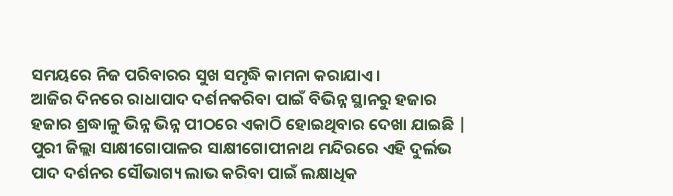ସମୟରେ ନିଜ ପରିବାରର ସୁଖ ସମୃଦ୍ଧି କାମନା କରାଯାଏ ।
ଆଜିର ଦିନରେ ରାଧାପାଦ ଦର୍ଶନକରିବା ପାଇଁ ବିଭିନ୍ନ ସ୍ଥାନରୁ ହଜାର ହଜାର ଶ୍ରଦ୍ଧାଳୁ ଭିନ୍ନ ଭିନ୍ନ ପୀଠରେ ଏକାଠି ହୋଇଥିବାର ଦେଖା ଯାଇଛି | ପୁରୀ ଜିଲ୍ଲା ସାକ୍ଷୀଗୋପାଳର ସାକ୍ଷୀଗୋପୀନାଥ ମନ୍ଦିରରେ ଏହି ଦୁର୍ଲଭ ପାଦ ଦର୍ଶନର ସୌଭାଗ୍ୟ ଲାଭ କରିବା ପାଇଁ ଲକ୍ଷାଧିକ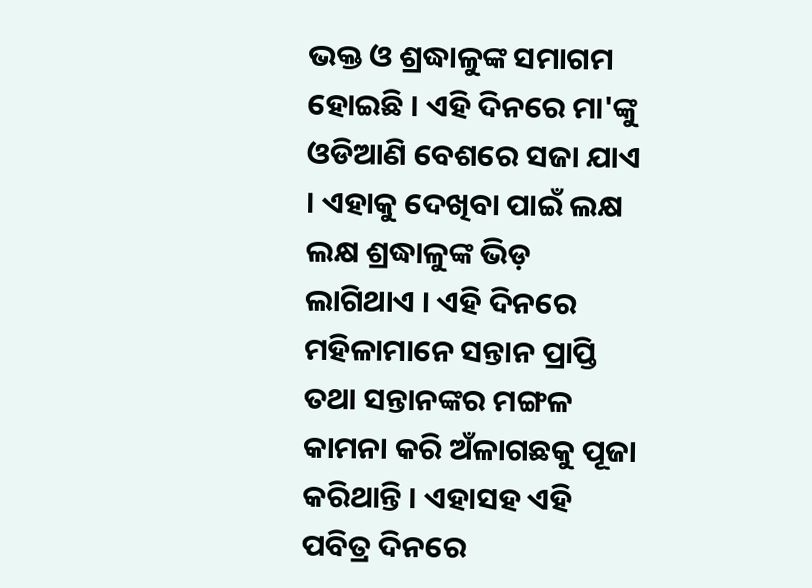ଭକ୍ତ ଓ ଶ୍ରଦ୍ଧାଳୁଙ୍କ ସମାଗମ ହୋଇଛି । ଏହି ଦିନରେ ମା'ଙ୍କୁ ଓଡିଆଣି ବେଶରେ ସଜା ଯାଏ । ଏହାକୁ ଦେଖିବା ପାଇଁ ଲକ୍ଷ ଲକ୍ଷ ଶ୍ରଦ୍ଧାଳୁଙ୍କ ଭିଡ଼ ଲାଗିଥାଏ । ଏହି ଦିନରେ ମହିଳାମାନେ ସନ୍ତାନ ପ୍ରାପ୍ତି ତଥା ସନ୍ତାନଙ୍କର ମଙ୍ଗଳ କାମନା କରି ଅଁଳାଗଛକୁ ପୂଜା କରିଥାନ୍ତି । ଏହାସହ ଏହି ପବିତ୍ର ଦିନରେ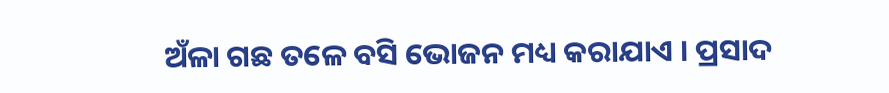ଅଁଳା ଗଛ ତଳେ ବସି ଭୋଜନ ମଧ୍ୟ କରାଯାଏ । ପ୍ରସାଦ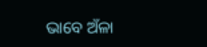ଭାବେ ଅଁଳା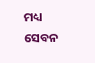ମଧ୍ୟ ସେବନ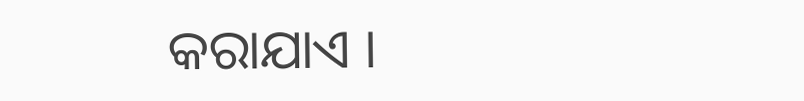କରାଯାଏ ।